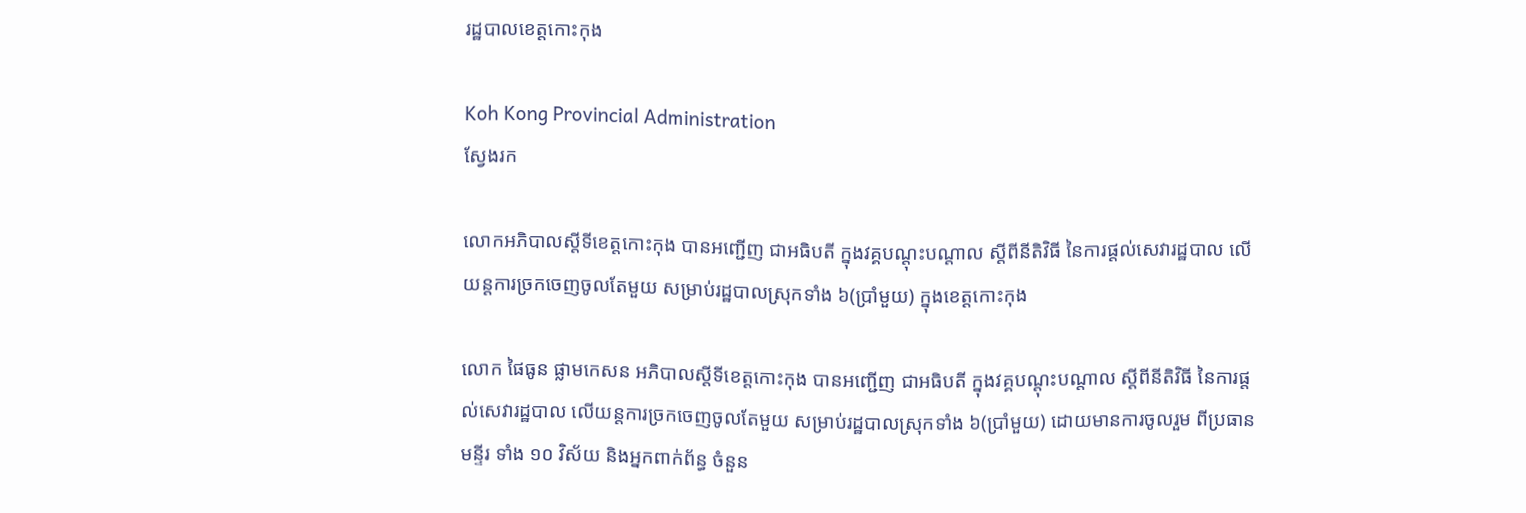រដ្ឋបាលខេត្តកោះកុង

Koh Kong Provincial Administration
ស្វែងរក

លោកអភិបាលស្តីទីខេត្តកោះកុង បានអញ្ជើញ ជាអធិបតី ក្នុងវគ្គបណ្តុះបណ្តាល ស្តីពីនីតិវិធី នៃការផ្តល់សេវារដ្ឋបាល លើយន្តការច្រកចេញចូលតែមួយ សម្រាប់រដ្ឋបាលស្រុកទាំង ៦(ប្រាំមួយ) ក្នុងខេត្តកោះកុង

លោក ផៃធូន ផ្លាមកេសន អភិបាលស្តីទីខេត្តកោះកុង បានអញ្ជើញ ជាអធិបតី ក្នុងវគ្គបណ្តុះបណ្តាល ស្តីពីនីតិវិធី នៃការផ្តល់សេវារដ្ឋបាល លើយន្តការច្រកចេញចូលតែមួយ សម្រាប់រដ្ឋបាលស្រុកទាំង ៦(ប្រាំមួយ) ដោយមានការចូលរួម ពីប្រធានមន្ទីរ ទាំង ១០ វិស័យ និងអ្នកពាក់ព័ន្ធ ចំនួន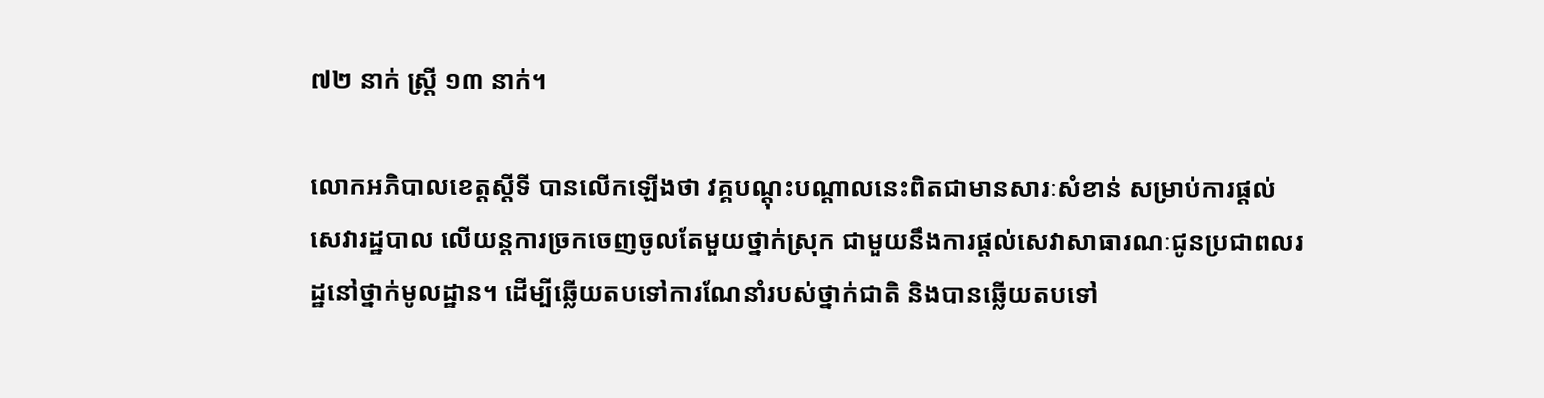៧២ នាក់ ស្ត្រី ១៣ នាក់។

លោកអភិបាលខេត្តស្តីទី បានលើកឡើងថា វគ្គបណ្ដុះបណ្ដាលនេះពិតជាមានសារៈសំខាន់ សម្រាប់ការផ្ដល់សេវារដ្ឋបាល លើយន្តការច្រកចេញចូលតែមួយថ្នាក់ស្រុក ជាមួយនឹងការផ្ដល់សេវាសាធារណៈជូនប្រជាពលរដ្ឋនៅថ្នាក់មូលដ្ឋាន។ ដើម្បីឆ្លើយតបទៅការណែនាំរបស់ថ្នាក់ជាតិ និងបានឆ្លើយតបទៅ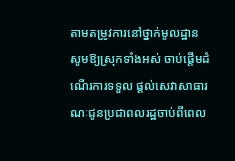តាមតម្រូវការនៅថ្នាក់មូលដ្ឋាន សូមឱ្យស្រុកទាំងអស់ ចាប់ផ្ដើមដំណើរការទទួល ផ្ដល់សេវាសាធារណៈជូនប្រជាពលរដ្ឋចាប់ពីពេល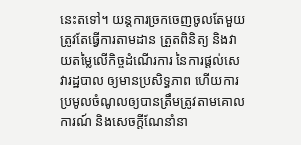នេះតទៅ។ យន្តការច្រកចេញចូលតែមួយ ត្រូវតែធ្វើការតាមដាន ត្រួតពិនិត្យ និងវាយតម្លៃលើកិច្ចដំណើរការ នៃការផ្ដល់សេវារដ្ឋបាល ឲ្យមានប្រសិទ្ធភាព ហើយការប្រមូលចំណូលឲ្យបានត្រឹមត្រូវតាមគោលការណ៍ និងសេចក្តីណែនាំនា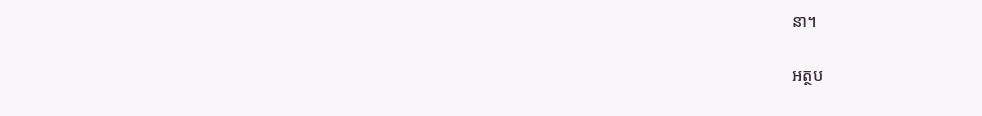នា។

អត្ថប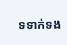ទទាក់ទង